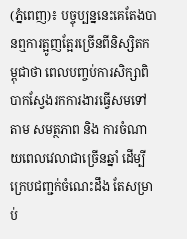(ភ្នំពេញ)៖ បច្ចុប្បន្ននេះគេតែងបានឮការត្អូញត្អែរច្រើនពីនិស្សិតកម្ពុជាថា ពេលបញ្ចប់ការសិក្សាពិបាកស្វែងរកការងារធ្វើសមទៅតាម សមត្ថភាព និង ការចំណាយពេលវេលាជាច្រើនឆ្នាំ ដើម្បីក្រេបជញ្ជក់ចំណេះដឹង តែសម្រាប់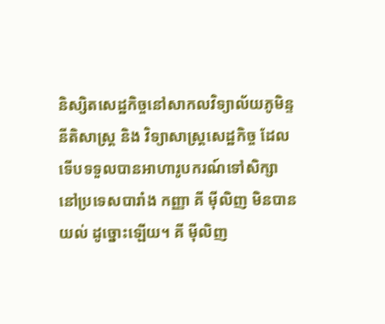និស្សិតសេដ្ឋកិច្ចនៅសាកលវិទ្យាល័យភូមិន្ទ នីតិសាស្រ្ត និង វិទ្យាសាស្រ្តសេដ្ឋកិច្ច ដែលទើបទទួលបានអាហារូបករណ៍ទៅសិក្សានៅប្រទេសបារាំង កញ្ញា គី ម៉ីលិញ មិនបានយល់ ដូច្នោះឡើយ។ គី ម៉ីលិញ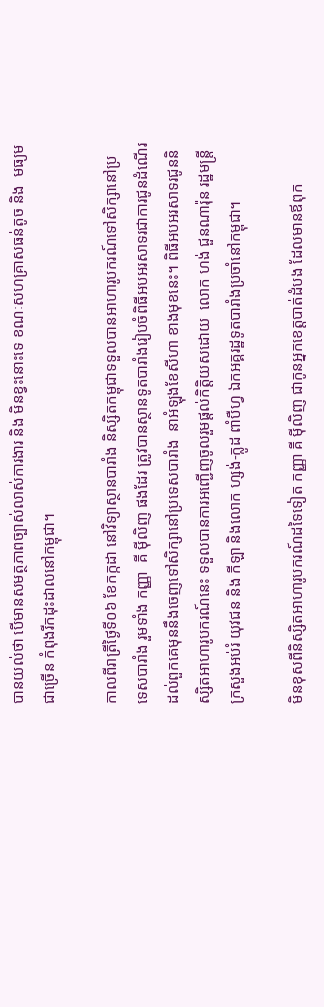បានយល់ថា បើមានសមត្ថភាពច្បាស់លាស់ការងារ និង មិនខ្វះនោះទេ ខណៈសហគ្រាសធន់តូច និង  មធ្យមជាច្រើន កំពុងរីកដុះដាលនៅកម្ពុជា។

កាលពីរាត្រីថ្ងៃទី០៦ ខែកក្កដា នៅវិទ្យាស្ថានបារាំង និស្សិតកម្ពុជាទទួលបានអាហារូបករណ៍ទៅសិក្សានៅប្រទេសបារាំង រួមទាំង កញ្ញា  គី ម៉ីលិញ ផងដែរ ត្រូវបានស្ថានទូតបារាំងរៀបចំពិធីអបអរសាទរជាការជូនដំណើរដល់ពួកគេមុននឹងចេញទៅសិក្សានៅប្រទេសបារាំង  នាអំឡុងខែសីហា ខាងមុខនេះ។ ពិធីអបអរសាទរជូននិស្សិតអាហារូបករណ៍នេះ ទទួលបានការអញ្ជើញចូលរួមផ្តល់កិត្តិយសដោយ  លោក ហង់ ជួនណារ៉ុន រដ្ឋមន្រ្តីក្រសួងអប់រំ យុវជន និង កីឡា និងលោក ហ្សង់-ក្លូដ ពាំបឺហ្វ ឯកអគ្គរដ្ឋទូតបារាំងប្រចាំនៅកម្ពុជា។

មិនខុសពីនិស្សិតអាហារូបករណ៍ដទៃទៀត កញ្ញា គី ម៉ីលិញ ជាកូនអ្នកខេត្តបាត់ដំបង ដែលមានឪពុក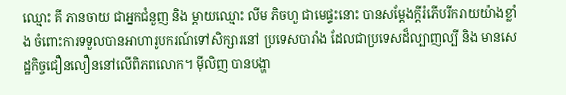ឈ្មោះ គី ភានចាយ ជាអ្នកជំនួញ និង ម្តាយឈ្មោះ លីម ភិចហួ ជាមេផ្ទះនោះ បានសម្តែងក្តីរំភើបរីករាយយ៉ាងខ្លាំង ចំពោះការទទួលបានអាហារូបករណ៍ទៅសិក្សារនៅ ប្រទេសបារាំង ដែលជាប្រទេសដ៏ល្បាញល្បី និង មានសេដ្ឋកិច្ចជឿនលឿននៅលើពិភពលោក។ ម៉ីលិញ បានបង្ហា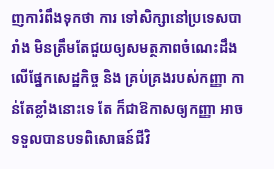ញការំពឹងទុកថា ការ ទៅសិក្សានៅប្រទេសបារាំង មិនត្រឹមតែជួយឲ្យសមត្ថភាពចំណេះដឹងលើផ្នែកសេដ្ឋកិច្ច និង គ្រប់គ្រងរបស់កញ្ញា កាន់តែខ្លាំងនោះទេ តែ ក៏ជាឱកាសឲ្យកញ្ញា អាចទទួលបានបទពិសោធន៍ជីវិ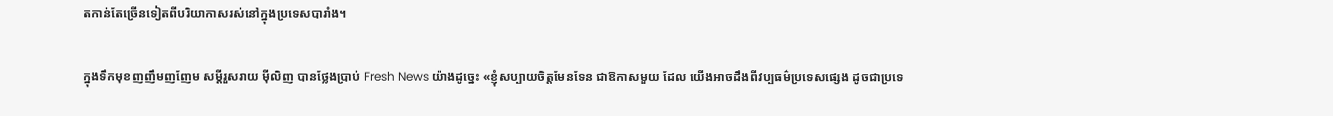តកាន់តែច្រើនទៀតពីបរិយាកាសរស់នៅក្នុងប្រទេសបារាំង។

ក្នុងទឹកមុខញញឹមញញែម សម្តីរួសរាយ ម៉ីលិញ បានថ្លែងប្រាប់ Fresh News យ៉ាងដូច្នេះ «ខ្ញុំសប្បាយចិត្តមែនទែន ជាឱកាសមួយ ដែល យើងអាចដឹងពីវប្បធម៌ប្រទេសផ្សេង ដូចជាប្រទេ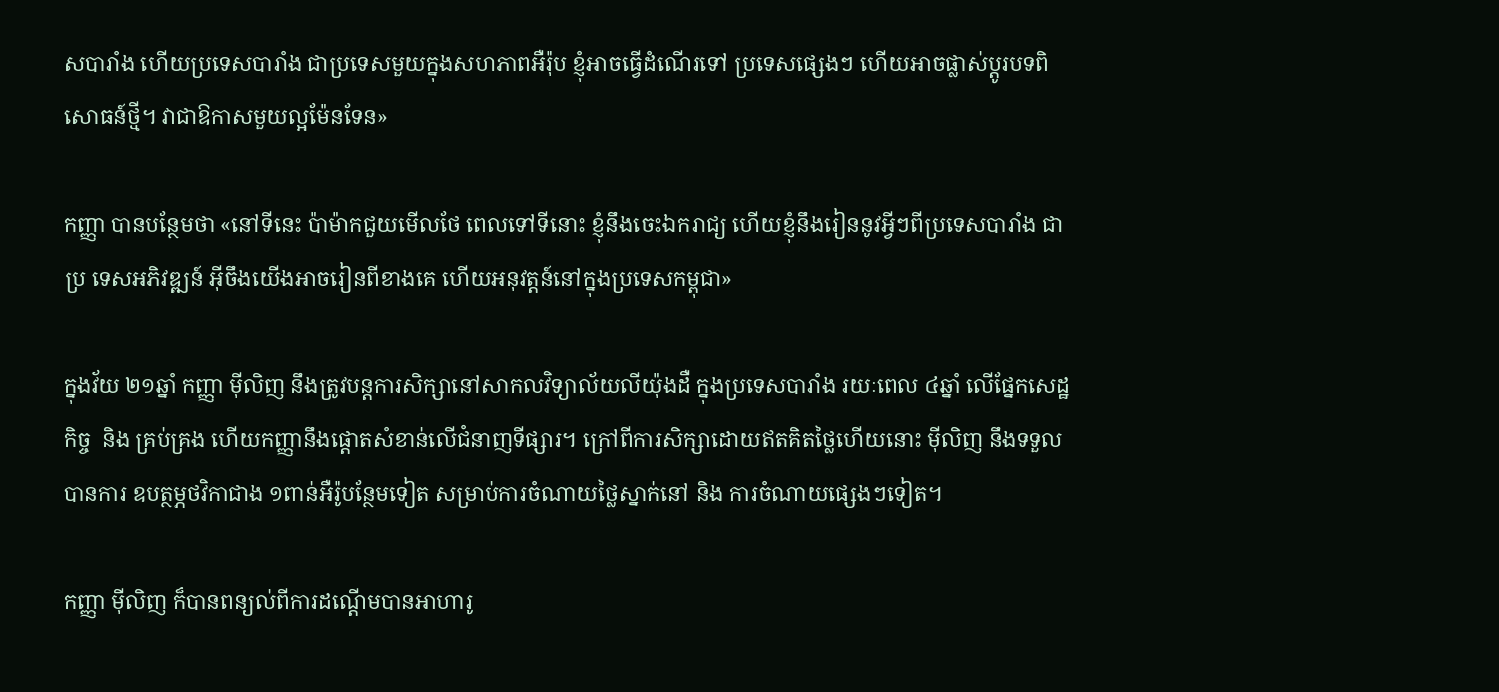សបារាំង ហើយប្រទេសបារាំង ជាប្រទេសមួយក្នុងសហភាពអឺរ៉ុប ខ្ញុំអាចធ្វើដំណើរទៅ ប្រទេសផ្សេងៗ ហើយអាចផ្លាស់ប្តូរបទពិសោធន៍ថ្មី។ វាជាឱកាសមួយល្អម៉ែនទែន»

កញ្ញា បានបន្ថែមថា «នៅទីនេះ ប៉ាម៉ាកជួយមើលថែ ពេលទៅទីនោះ ខ្ញុំនឹងចេះឯករាជ្យ ហើយខ្ញុំនឹងរៀននូវអ្វីៗពីប្រទេសបារាំង ជាប្រ ទេសអភិវឌ្ឍន៍ អ៊ីចឹងយើងអាចរៀនពីខាងគេ ហើយអនុវត្តន៍នៅក្នុងប្រទេសកម្ពុជា»

ក្នុងវ័យ ២១ឆ្នាំ កញ្ញា ម៉ីលិញ នឹងត្រូវបន្តការសិក្សានៅសាកលវិទ្យាល័យលីយ៉ុងដឺ ក្នុងប្រទេសបារាំង រយៈពេល ៤ឆ្នាំ លើផ្នែកសេដ្ឋកិច្ច  និង គ្រប់គ្រង ហើយកញ្ញានឹងផ្តោតសំខាន់លើជំនាញទីផ្សារ។ ក្រៅពីការសិក្សាដោយឥតគិតថ្លៃហើយនោះ ម៉ីលិញ នឹងទទួលបានការ ឧបត្ថម្ភថវិកាជាង ១ពាន់អឺរ៉ូបន្ថែមទៀត សម្រាប់ការចំណាយថ្លៃស្នាក់នៅ និង ការចំណាយផ្សេងៗទៀត។

កញ្ញា ម៉ីលិញ ក៏បានពន្យល់ពីការដណ្តើមបានអាហារូ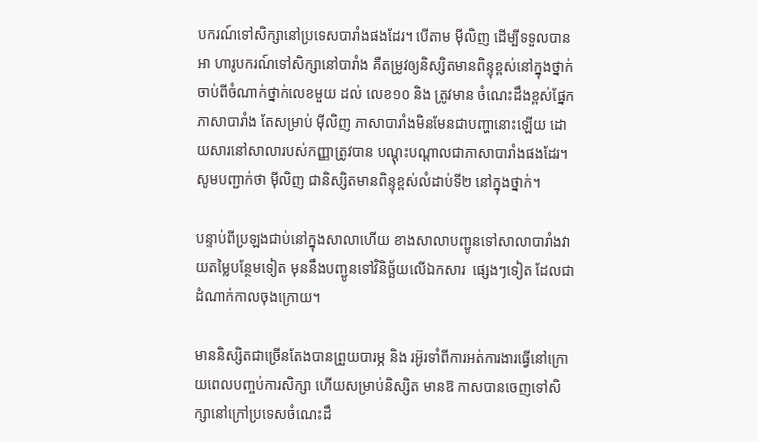បករណ៍ទៅសិក្សានៅប្រទេសបារាំងផងដែរ។ បើតាម ម៉ីលិញ ដើម្បីទទួលបានអា ហារូបករណ៍ទៅសិក្សានៅបារាំង គឺតម្រូវឲ្យនិស្សិតមានពិន្ទុខ្ពស់នៅក្នុងថ្នាក់ ចាប់ពីចំណាក់ថ្នាក់លេខមួយ ដល់ លេខ១០ និង ត្រូវមាន ចំណេះដឹងខ្ពស់ផ្នែកភាសាបារាំង តែសម្រាប់ ម៉ីលិញ ភាសាបារាំងមិនមែនជាបញ្ហានោះឡើយ ដោយសារនៅសាលារបស់កញ្ញាត្រូវបាន បណ្តុះបណ្តាលជាភាសាបារាំងផងដែរ។ សូមបញ្ជាក់ថា ម៉ីលិញ ជានិស្សិតមានពិន្ទុខ្ពស់លំដាប់ទី២ នៅក្នុងថ្នាក់។

បន្ទាប់ពីប្រឡងជាប់នៅក្នុងសាលាហើយ ខាងសាលាបញ្ជូនទៅសាលាបារាំងវាយតម្លៃបន្ថែមទៀត មុននឹងបញ្ជូនទៅវិនិច្ឆ័យលើឯកសារ  ផ្សេងៗទៀត ដែលជាដំណាក់កាលចុងក្រោយ។

មាននិស្សិតជាច្រើនតែងបានព្រួយបារម្ភ និង រអ៊ូរទាំពីការអត់ការងារធ្វើនៅក្រោយពេលបញ្ចប់ការសិក្សា ហើយសម្រាប់និស្សិត មានឱ កាសបានចេញទៅសិក្សានៅក្រៅប្រទេសចំណេះដឹ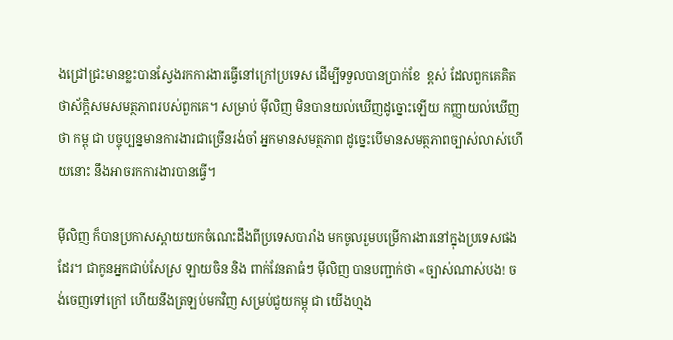ងជ្រៅជ្រះមានខ្លះបានស្វែងរកការងារធ្វើនៅក្រៅប្រទេស ដើម្បីទទួលបានប្រាក់ខែ  ខ្ពស់ ដែលពួកគេគិតថាស័ក្តិសមសមត្ថភាពរបស់ពួកគេ។ សម្រាប់ ម៉ីលិញ មិនបានយល់ឃើញដូច្នោះឡើយ កញ្ញាយល់ឃើញថា កម្ពុ ជា បច្ចុប្បន្នមានការងារជាច្រើនរង់ចាំ អ្នកមានសមត្ថភាព ដូច្នេះបើមានសមត្ថភាពច្បាស់លាស់ហើយនោះ នឹងអាចរកការងារបានធ្វើ។

ម៉ីលិញ ក៏បានប្រកាសស្ពាយយកចំណេះដឹងពីប្រទេសបារាំង មកចូលរួមបម្រើការងារនៅក្នុងប្រទេសផងដែរ។ ជាកូនអ្នកជាប់សែស្រ ឡាយចិន និង ពាក់វែនតាធំៗ ម៉ីលិញ បានបញ្ជាក់ថា «ច្បាស់ណាស់បង! ចង់ចេញទៅក្រៅ ហើយនឹងត្រឡប់មកវិញ សម្រប់ជួយកម្ពុ ជា យើងហ្មង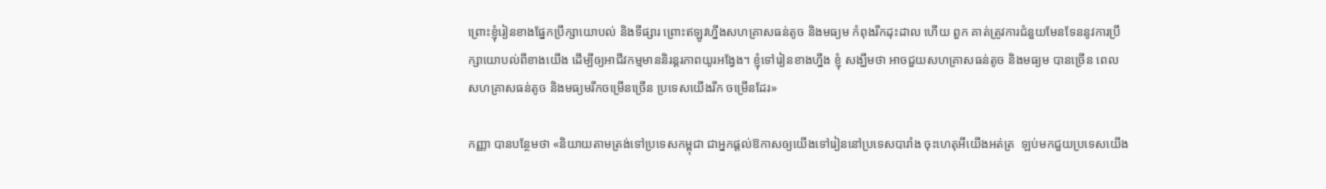ព្រោះខ្ញុំរៀនខាងផ្នែកប្រឹក្សាយោបល់ និងទីផ្សារ ព្រោះឥឡូវហ្នឹងសហគ្រាសធន់តូច និងមធ្យម កំពុងរីកដុះដាល ហើយ ពួក គាត់ត្រូវការជំនួយមែនទែននូវការប្រឹក្សាយោបល់ពីខាងយើង ដើម្បីឲ្យអាជីវកម្មមាននិរន្តរភាពយូរអង្វែង។ ខ្ញុំទៅរៀនខាងហ្នឹង ខ្ញុំ សង្ឃឹមថា អាចជួយសហគ្រាសធន់តូច និងមធ្យម បានច្រើន ពេលសហគ្រាសធន់តូច និងមធ្យមរីកចម្រើនច្រើន ប្រទេសយើងរីក ចម្រើនដែរ»

កញ្ញា បានបន្ថែមថា «និយាយតាមត្រង់ទៅប្រទេសកម្ពុជា ជាអ្នកផ្តល់ឱកាសឲ្យយើងទៅរៀននៅប្រទេសបារាំង ចុះហេតុអីយើងអត់ត្រ  ឡប់មកជួយប្រទេសយើង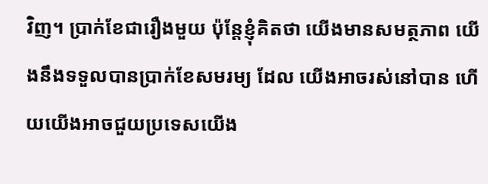វិញ។ ប្រាក់ខែជារឿងមួយ ប៉ុន្តែខ្ញុំគិតថា យើងមានសមត្ថភាព យើងនឹងទទួលបានប្រាក់ខែសមរម្យ ដែល យើងអាចរស់នៅបាន ហើយយើងអាចជួយប្រទេសយើង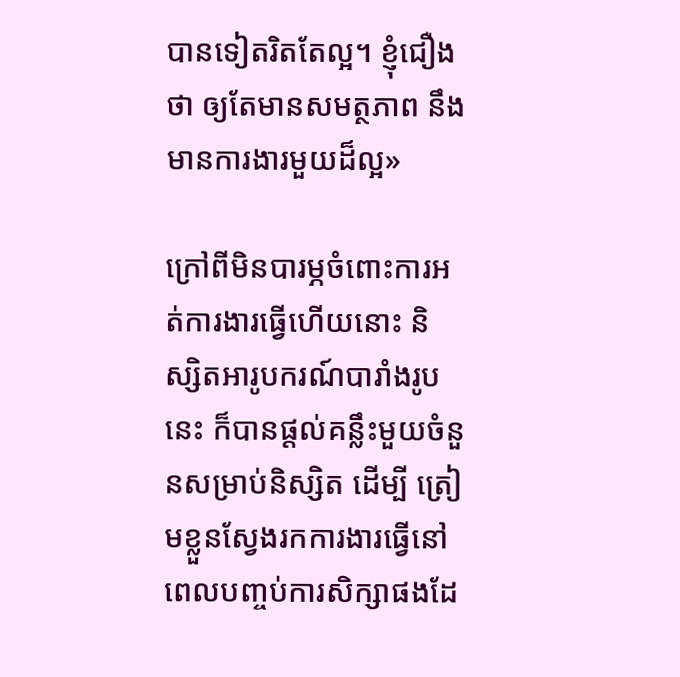បានទៀតរិតតែល្អ។ ខ្ញុំជឿងថា ឲ្យតែមានសមត្ថភាព នឹងមានការងារមួយដ៏ល្អ»

ក្រៅពីមិនបារម្ភចំពោះការអត់ការងារធ្វើហើយនោះ និស្សិតអារូបករណ៍បារាំងរូបនេះ ក៏បានផ្តល់គន្លឹះមួយចំនួនសម្រាប់និស្សិត ដើម្បី ត្រៀមខ្លួនស្វែងរកការងារធ្វើនៅពេលបញ្ចប់ការសិក្សាផងដែ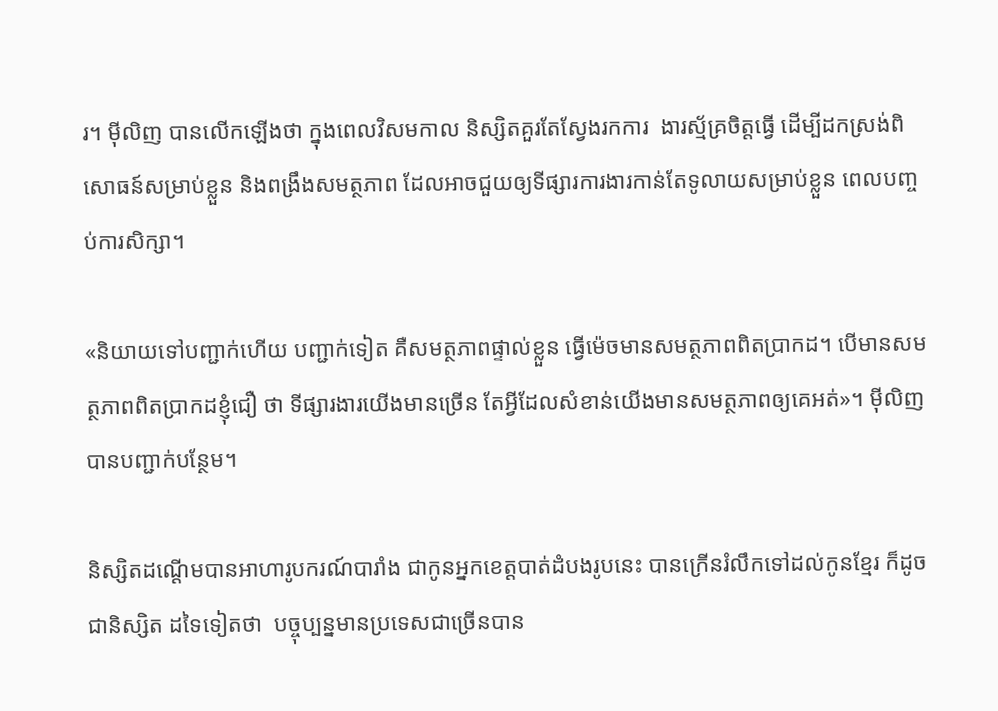រ។ ម៉ីលិញ បានលើកឡើងថា ក្នុងពេលវិសមកាល និស្សិតគួរតែស្វែងរកការ  ងារស្ម័គ្រចិត្តធ្វើ ដើម្បីដកស្រង់ពិសោធន៍សម្រាប់ខ្លួន និងពង្រឹងសមត្ថភាព ដែលអាចជួយឲ្យទីផ្សារការងារកាន់តែទូលាយសម្រាប់ខ្លួន ពេលបញ្ចប់ការសិក្សា។

«និយាយទៅបញ្ជាក់ហើយ បញ្ជាក់ទៀត គឺសមត្ថភាពផ្ទាល់ខ្លួន ធ្វើម៉េចមានសមត្ថភាពពិតប្រាកដ។ បើមានសមត្ថភាពពិតប្រាកដខ្ញុំជឿ ថា ទីផ្សារងារយើងមានច្រើន តែអ្វីដែលសំខាន់យើងមានសមត្ថភាពឲ្យគេអត់»។ ម៉ីលិញ បានបញ្ជាក់បន្ថែម។

និស្សិតដណ្តើមបានអាហារូបករណ៍បារាំង ជាកូនអ្នកខេត្តបាត់ដំបងរូបនេះ បានក្រើនរំលឹកទៅដល់កូនខ្មែរ ក៏ដូចជានិស្សិត ដទៃទៀតថា  បច្ចុប្បន្នមានប្រទេសជាច្រើនបាន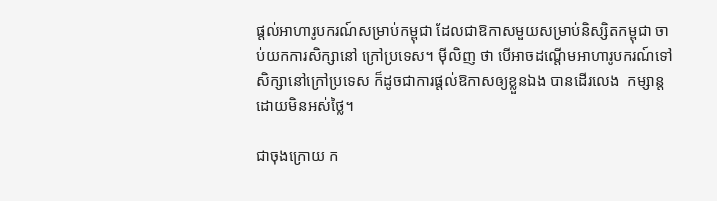ផ្តល់អាហារូបករណ៍សម្រាប់កម្ពុជា ដែលជាឱកាសមួយសម្រាប់និស្សិតកម្ពុជា ចាប់យកការសិក្សានៅ ក្រៅប្រទេស។ ម៉ីលិញ ថា បើអាចដណ្តើមអាហារូបករណ៍ទៅសិក្សានៅក្រៅប្រទេស ក៏ដូចជាការផ្តល់ឱកាសឲ្យខ្លួនឯង បានដើរលេង  កម្សាន្ត ដោយមិនអស់ថ្លៃ។

ជាចុងក្រោយ ក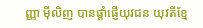ញ្ញា ម៉ីលិញ បានផ្តាំផ្ញើយុវជន យុវតីខ្មែ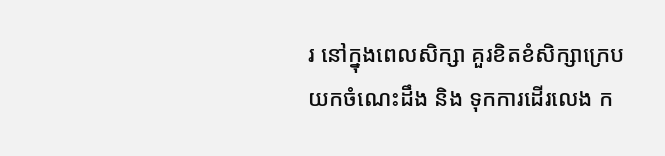រ នៅក្នុងពេលសិក្សា គួរខិតខំសិក្សាក្រេបយកចំណេះដឹង និង ទុកការដើរលេង ក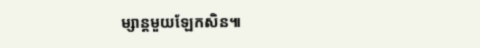ម្សាន្តមួយឡែកសិន៕